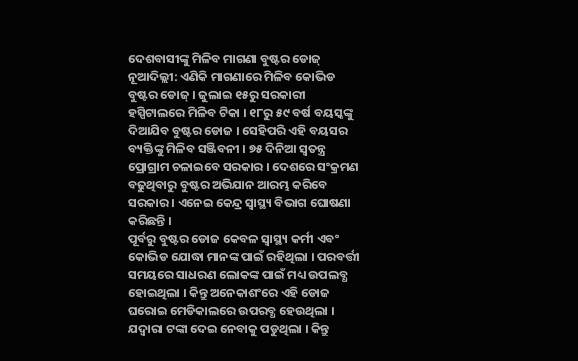ଦେଶବାସୀଙ୍କୁ ମିଳିବ ମାଗଣା ବୁଷ୍ଟର ଡୋଜ୍
ନୂଆଦିଲ୍ଲୀ: ଏଣିକି ମାଗଣାରେ ମିଳିବ କୋଭିଡ ବୁଷ୍ଟର ଡୋଜ୍ । ଜୁଲାଇ ୧୫ରୁ ସରକାରୀ ହସ୍ପିଟାଲରେ ମିଳିବ ଟିକା । ୧୮ରୁ ୫୯ ବର୍ଷ ବୟସ୍କଙ୍କୁ ଦିଆଯିବ ବୁଷ୍ଟର ଡୋଜ । ସେହିପରି ଏହି ବୟସର ବ୍ୟକ୍ତିଙ୍କୁ ମିଳିବ ସଞ୍ଜିବନୀ । ୭୫ ଦିନିଆ ସ୍ବତନ୍ତ୍ର ପ୍ରୋଗ୍ରାମ ଚଳାଇବେ ସରକାର । ଦେଶରେ ସଂକ୍ରମଣ ବଢୁଥିବାରୁ ବୁଷ୍ଟର ଅଭିଯାନ ଆରମ୍ଭ କରିବେ ସରକାର । ଏନେଇ କେନ୍ଦ୍ର ସ୍ୱାସ୍ଥ୍ୟ ବିଭାଗ ଘୋଷଣା କରିଛନ୍ତି ।
ପୂର୍ବରୁ ବୁଷ୍ଟର ଡୋଜ କେବଳ ସ୍ୱାସ୍ଥ୍ୟ କର୍ମୀ ଏବଂ କୋଭିଡ ଯୋଦ୍ଧା ମାନଙ୍କ ପାଇଁ ରହିଥିଲା । ପରବର୍ତ୍ତୀ ସମୟରେ ସାଧରଣ ଲୋକଙ୍କ ପାଇଁ ମଧ୍ୟ ଉପଲବ୍ଧ ହୋଇଥିଲା । କିନ୍ତୁ ଅନେକାଶଂରେ ଏହି ଡୋଜ ଘରୋଇ ମେଡିକାଲରେ ଉପରବ୍ଧ ହେଉଥିଲା । ଯଦ୍ୱାରା ଟଙ୍କା ଦେଇ ନେବାକୁ ପଡୁଥିଲା । କିନ୍ତୁ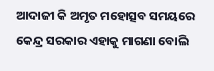ଆଦାଜୀ କି ଅମୃତ ମହୋତ୍ସବ ସମୟରେ କେନ୍ଦ୍ର ସରକାର ଏହାକୁ ମାଗଣା ବୋଲି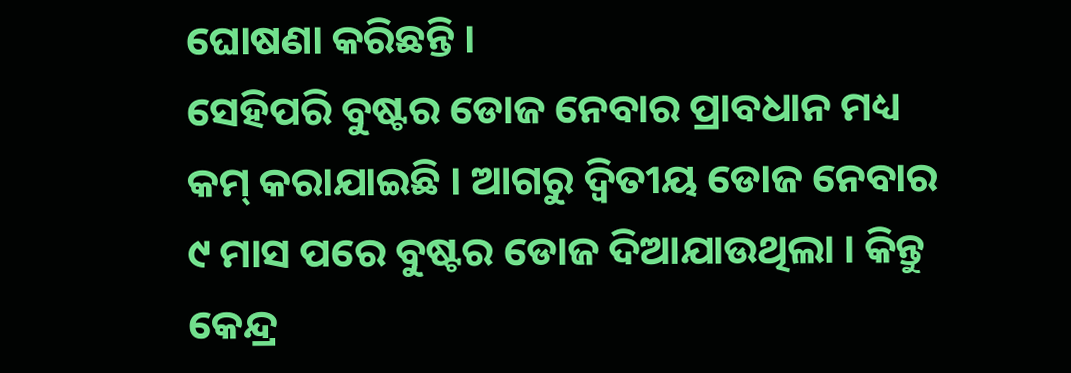ଘୋଷଣା କରିଛନ୍ତି ।
ସେହିପରି ବୁଷ୍ଟର ଡୋଜ ନେବାର ପ୍ରାବଧାନ ମଧ୍ୟ କମ୍ କରାଯାଇଛି । ଆଗରୁ ଦ୍ୱିତୀୟ ଡୋଜ ନେବାର ୯ ମାସ ପରେ ବୁଷ୍ଟର ଡୋଜ ଦିଆଯାଉଥିଲା । କିନ୍ତୁ କେନ୍ଦ୍ର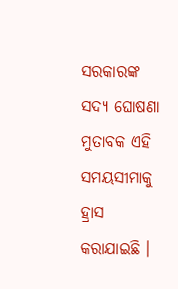ସରକାରଙ୍କ ସଦ୍ୟ ଘୋଷଣା ମୁତାବକ ଏହି ସମୟସୀମାକୁ ହ୍ରାସ କରାଯାଇଛି ।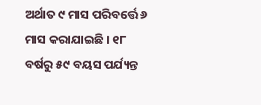ଅର୍ଥାତ ୯ ମାସ ପରିବର୍ତ୍ତେ ୬ ମାସ କରାଯାଇଛି । ୧୮ ବର୍ଷରୁ ୫୯ ବୟସ ପର୍ଯ୍ୟନ୍ତ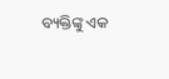ବ୍ୟକ୍ତିଙ୍କୁ ଏକ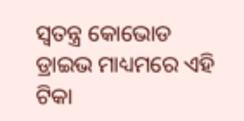ସ୍ୱତନ୍ତ୍ର କୋଭୋଡ ଡ୍ରାଇଭ ମାଧ୍ୟମରେ ଏହି ଟିକା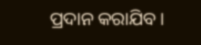ପ୍ରଦାନ କରାଯିବ ।